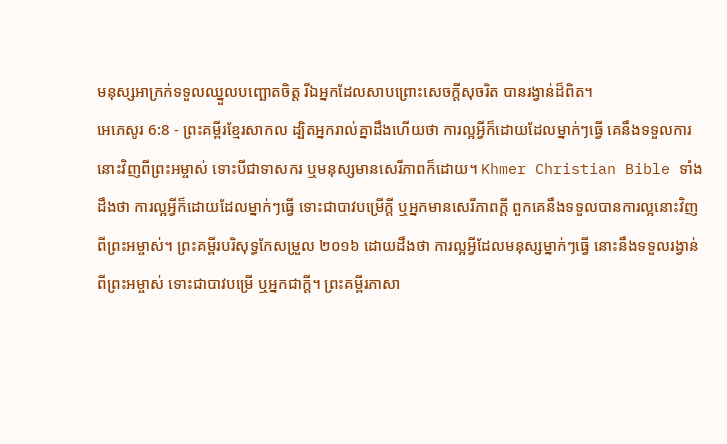មនុស្សអាក្រក់ទទួលឈ្នួលបញ្ឆោតចិត្ត រីឯអ្នកដែលសាបព្រោះសេចក្ដីសុចរិត បានរង្វាន់ដ៏ពិត។
អេភេសូរ 6:8 - ព្រះគម្ពីរខ្មែរសាកល ដ្បិតអ្នករាល់គ្នាដឹងហើយថា ការល្អអ្វីក៏ដោយដែលម្នាក់ៗធ្វើ គេនឹងទទួលការនោះវិញពីព្រះអម្ចាស់ ទោះបីជាទាសករ ឬមនុស្សមានសេរីភាពក៏ដោយ។ Khmer Christian Bible ទាំងដឹងថា ការល្អអ្វីក៏ដោយដែលម្នាក់ៗធ្វើ ទោះជាបាវបម្រើក្ដី ឬអ្នកមានសេរីភាពក្ដី ពួកគេនឹងទទួលបានការល្អនោះវិញពីព្រះអម្ចាស់។ ព្រះគម្ពីរបរិសុទ្ធកែសម្រួល ២០១៦ ដោយដឹងថា ការល្អអ្វីដែលមនុស្សម្នាក់ៗធ្វើ នោះនឹងទទួលរង្វាន់ពីព្រះអម្ចាស់ ទោះជាបាវបម្រើ ឬអ្នកជាក្តី។ ព្រះគម្ពីរភាសា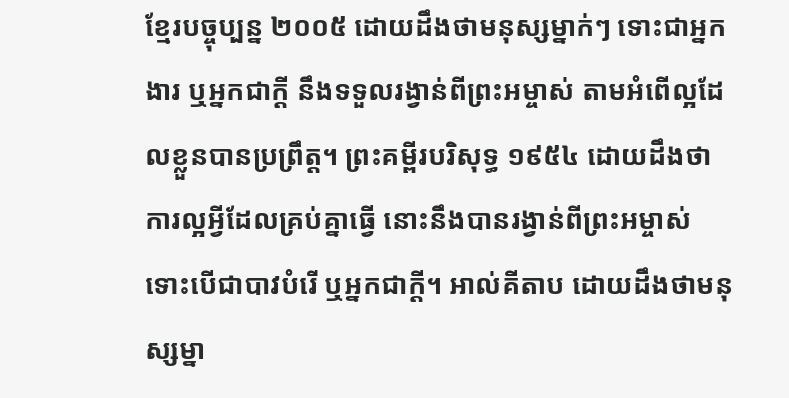ខ្មែរបច្ចុប្បន្ន ២០០៥ ដោយដឹងថាមនុស្សម្នាក់ៗ ទោះជាអ្នកងារ ឬអ្នកជាក្ដី នឹងទទួលរង្វាន់ពីព្រះអម្ចាស់ តាមអំពើល្អដែលខ្លួនបានប្រព្រឹត្ត។ ព្រះគម្ពីរបរិសុទ្ធ ១៩៥៤ ដោយដឹងថា ការល្អអ្វីដែលគ្រប់គ្នាធ្វើ នោះនឹងបានរង្វាន់ពីព្រះអម្ចាស់ ទោះបើជាបាវបំរើ ឬអ្នកជាក្តី។ អាល់គីតាប ដោយដឹងថាមនុស្សម្នា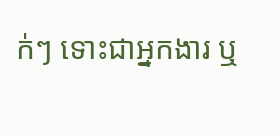ក់ៗ ទោះជាអ្នកងារ ឬ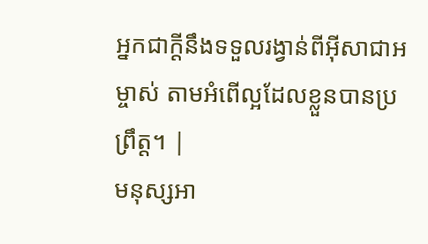អ្នកជាក្ដីនឹងទទួលរង្វាន់ពីអ៊ីសាជាអម្ចាស់ តាមអំពើល្អដែលខ្លួនបានប្រព្រឹត្ដ។ |
មនុស្សអា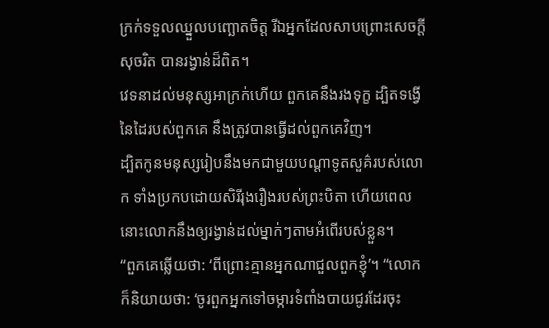ក្រក់ទទួលឈ្នួលបញ្ឆោតចិត្ត រីឯអ្នកដែលសាបព្រោះសេចក្ដីសុចរិត បានរង្វាន់ដ៏ពិត។
វេទនាដល់មនុស្សអាក្រក់ហើយ ពួកគេនឹងរងទុក្ខ ដ្បិតទង្វើនៃដៃរបស់ពួកគេ នឹងត្រូវបានធ្វើដល់ពួកគេវិញ។
ដ្បិតកូនមនុស្សរៀបនឹងមកជាមួយបណ្ដាទូតសួគ៌របស់លោក ទាំងប្រកបដោយសិរីរុងរឿងរបស់ព្រះបិតា ហើយពេលនោះលោកនឹងឲ្យរង្វាន់ដល់ម្នាក់ៗតាមអំពើរបស់ខ្លួន។
“ពួកគេឆ្លើយថា: ‘ពីព្រោះគ្មានអ្នកណាជួលពួកខ្ញុំ’។ “លោកក៏និយាយថា: ‘ចូរពួកអ្នកទៅចម្ការទំពាំងបាយជូរដែរចុះ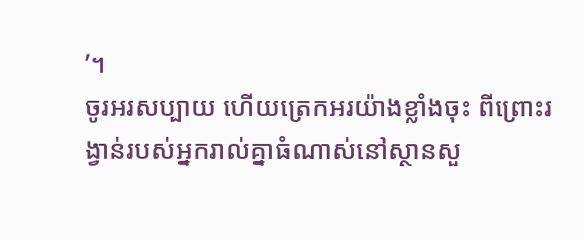’។
ចូរអរសប្បាយ ហើយត្រេកអរយ៉ាងខ្លាំងចុះ ពីព្រោះរង្វាន់របស់អ្នករាល់គ្នាធំណាស់នៅស្ថានសួ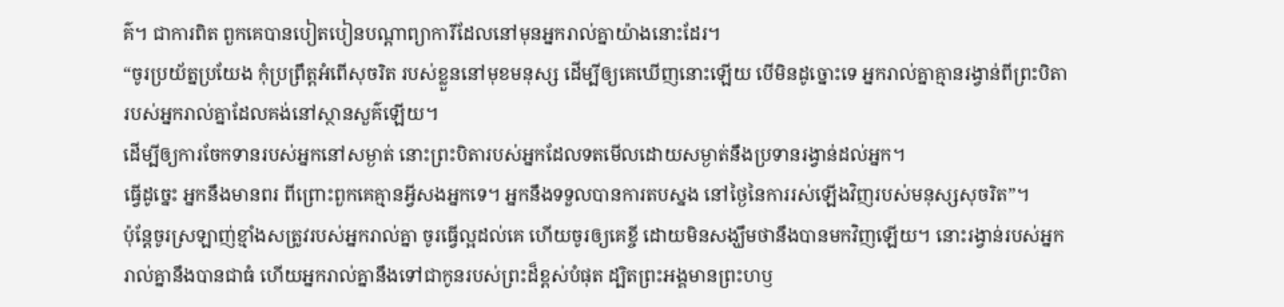គ៌។ ជាការពិត ពួកគេបានបៀតបៀនបណ្ដាព្យាការីដែលនៅមុនអ្នករាល់គ្នាយ៉ាងនោះដែរ។
“ចូរប្រយ័ត្នប្រយែង កុំប្រព្រឹត្តអំពើសុចរិត របស់ខ្លួននៅមុខមនុស្ស ដើម្បីឲ្យគេឃើញនោះឡើយ បើមិនដូច្នោះទេ អ្នករាល់គ្នាគ្មានរង្វាន់ពីព្រះបិតារបស់អ្នករាល់គ្នាដែលគង់នៅស្ថានសួគ៌ឡើយ។
ដើម្បីឲ្យការចែកទានរបស់អ្នកនៅសម្ងាត់ នោះព្រះបិតារបស់អ្នកដែលទតមើលដោយសម្ងាត់នឹងប្រទានរង្វាន់ដល់អ្នក។
ធ្វើដូច្នេះ អ្នកនឹងមានពរ ពីព្រោះពួកគេគ្មានអ្វីសងអ្នកទេ។ អ្នកនឹងទទួលបានការតបស្នង នៅថ្ងៃនៃការរស់ឡើងវិញរបស់មនុស្សសុចរិត”។
ប៉ុន្តែចូរស្រឡាញ់ខ្មាំងសត្រូវរបស់អ្នករាល់គ្នា ចូរធ្វើល្អដល់គេ ហើយចូរឲ្យគេខ្ចី ដោយមិនសង្ឃឹមថានឹងបានមកវិញឡើយ។ នោះរង្វាន់របស់អ្នករាល់គ្នានឹងបានជាធំ ហើយអ្នករាល់គ្នានឹងទៅជាកូនរបស់ព្រះដ៏ខ្ពស់បំផុត ដ្បិតព្រះអង្គមានព្រះហឫ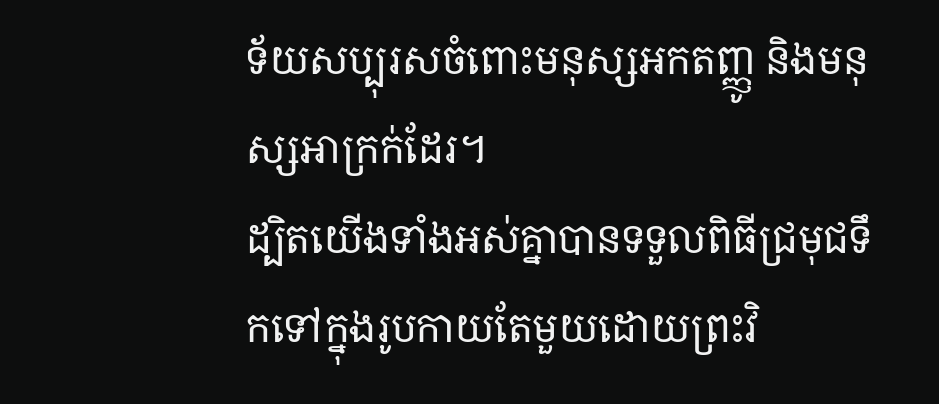ទ័យសប្បុរសចំពោះមនុស្សអកតញ្ញូ និងមនុស្សអាក្រក់ដែរ។
ដ្បិតយើងទាំងអស់គ្នាបានទទួលពិធីជ្រមុជទឹកទៅក្នុងរូបកាយតែមួយដោយព្រះវិ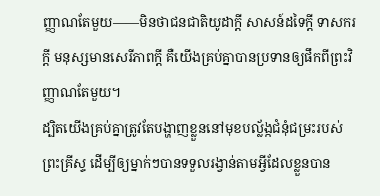ញ្ញាណតែមួយ——មិនថាជនជាតិយូដាក្ដី សាសន៍ដទៃក្ដី ទាសករក្ដី មនុស្សមានសេរីភាពក្ដី គឺយើងគ្រប់គ្នាបានប្រទានឲ្យផឹកពីព្រះវិញ្ញាណតែមួយ។
ដ្បិតយើងគ្រប់គ្នាត្រូវតែបង្ហាញខ្លួននៅមុខបល្ល័ង្កជំនុំជម្រះរបស់ព្រះគ្រីស្ទ ដើម្បីឲ្យម្នាក់ៗបានទទួលរង្វាន់តាមអ្វីដែលខ្លួនបាន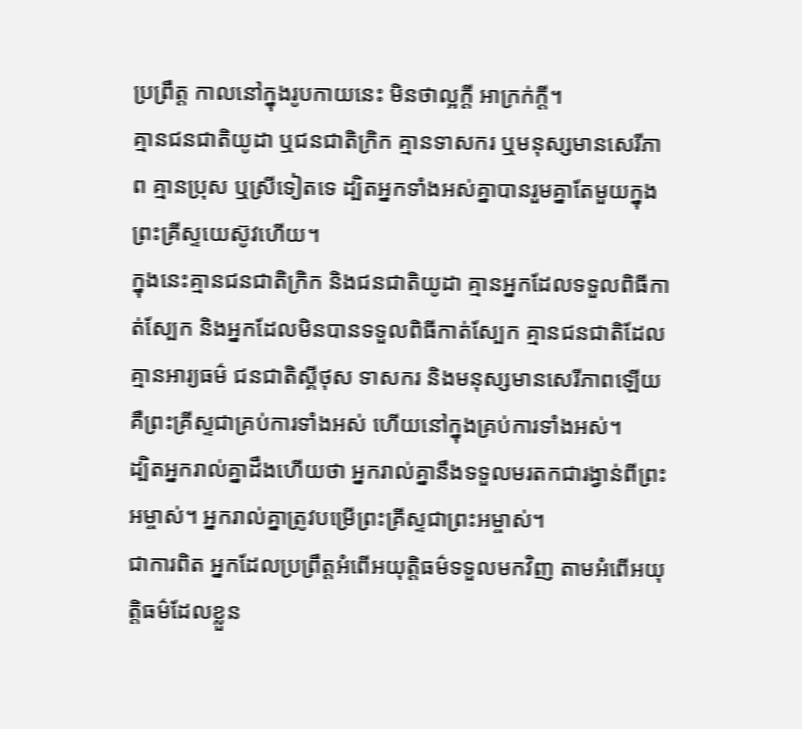ប្រព្រឹត្ត កាលនៅក្នុងរូបកាយនេះ មិនថាល្អក្ដី អាក្រក់ក្ដី។
គ្មានជនជាតិយូដា ឬជនជាតិក្រិក គ្មានទាសករ ឬមនុស្សមានសេរីភាព គ្មានប្រុស ឬស្រីទៀតទេ ដ្បិតអ្នកទាំងអស់គ្នាបានរួមគ្នាតែមួយក្នុងព្រះគ្រីស្ទយេស៊ូវហើយ។
ក្នុងនេះគ្មានជនជាតិក្រិក និងជនជាតិយូដា គ្មានអ្នកដែលទទួលពិធីកាត់ស្បែក និងអ្នកដែលមិនបានទទួលពិធីកាត់ស្បែក គ្មានជនជាតិដែលគ្មានអារ្យធម៌ ជនជាតិស្គីថុស ទាសករ និងមនុស្សមានសេរីភាពឡើយ គឺព្រះគ្រីស្ទជាគ្រប់ការទាំងអស់ ហើយនៅក្នុងគ្រប់ការទាំងអស់។
ដ្បិតអ្នករាល់គ្នាដឹងហើយថា អ្នករាល់គ្នានឹងទទួលមរតកជារង្វាន់ពីព្រះអម្ចាស់។ អ្នករាល់គ្នាត្រូវបម្រើព្រះគ្រីស្ទជាព្រះអម្ចាស់។
ជាការពិត អ្នកដែលប្រព្រឹត្តអំពើអយុត្តិធម៌ទទួលមកវិញ តាមអំពើអយុត្តិធម៌ដែលខ្លួន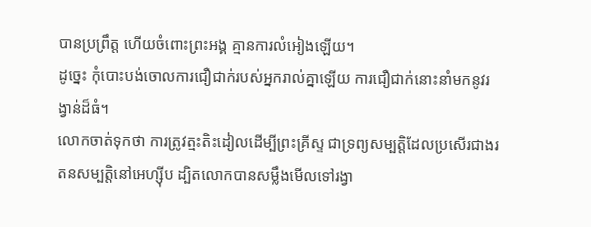បានប្រព្រឹត្ត ហើយចំពោះព្រះអង្គ គ្មានការលំអៀងឡើយ។
ដូច្នេះ កុំបោះបង់ចោលការជឿជាក់របស់អ្នករាល់គ្នាឡើយ ការជឿជាក់នោះនាំមកនូវរង្វាន់ដ៏ធំ។
លោកចាត់ទុកថា ការត្រូវត្មះតិះដៀលដើម្បីព្រះគ្រីស្ទ ជាទ្រព្យសម្បត្តិដែលប្រសើរជាងរតនសម្បត្តិនៅអេហ្ស៊ីប ដ្បិតលោកបានសម្លឹងមើលទៅរង្វា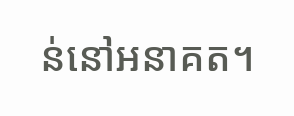ន់នៅអនាគត។